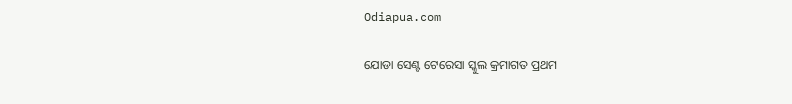Odiapua.com

ଯୋଡା ସେଣ୍ଟ ଟେରେସା ସ୍କୁଲ କ୍ରମାଗତ ପ୍ରଥମ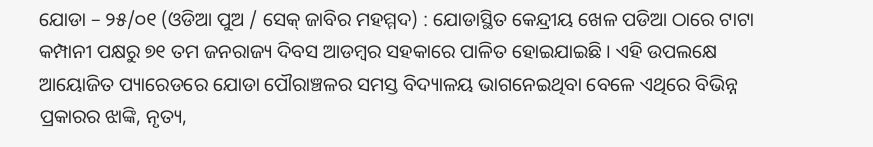ଯୋଡା – ୨୫/୦୧ (ଓଡିଆ ପୁଅ / ସେକ୍ ଜାବିର ମହମ୍ମଦ) : ଯୋଡାସ୍ଥିତ କେନ୍ଦ୍ରୀୟ ଖେଳ ପଡିଆ ଠାରେ ଟାଟା କମ୍ପାନୀ ପକ୍ଷରୁ ୭୧ ତମ ଜନରାଜ୍ୟ ଦିବସ ଆଡମ୍ବର ସହକାରେ ପାଳିତ ହୋଇଯାଇଛି । ଏହି ଉପଲକ୍ଷେ ଆୟୋଜିତ ପ୍ୟାରେଡରେ ଯୋଡା ପୌରାଞ୍ଚଳର ସମସ୍ତ ବିଦ୍ୟାଳୟ ଭାଗନେଇଥିବା ବେଳେ ଏଥିରେ ବିଭିନ୍ନ ପ୍ରକାରର ଝାଙ୍କି, ନୃତ୍ୟ,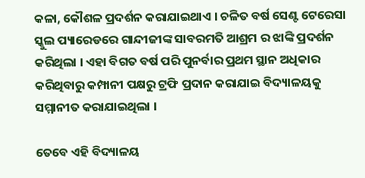କଳା, କୌଶଳ ପ୍ରଦର୍ଶନ କରାଯାଇଥାଏ । ଚଳିତ ବର୍ଷ ସେଣ୍ଟ ଟେରେସା ସ୍କୁଲ ପ୍ୟାରେଡରେ ଗାନ୍ଦୀଜୀଙ୍କ ସାବରମତି ଆଶ୍ରମ ର ଝାଙ୍କି ପ୍ରଦର୍ଶନ କରିଥିଲା । ଏହା ବିଗତ ବର୍ଷ ପରି ପୁନର୍ବାର ପ୍ରଥମ ସ୍ଥାନ ଅଧିକାର କରିଥିବାରୁ କମ୍ପାନୀ ପକ୍ଷରୁ ଟ୍ରଫି ପ୍ରଦାନ କରାଯାଇ ବିଦ୍ୟାଳୟକୁ ସମ୍ମାନୀତ କରାଯାଇଥିଲା ।

ତେବେ ଏହି ବିଦ୍ୟାଳୟ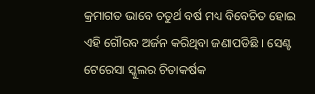କ୍ରମାଗତ ଭାବେ ଚତୁର୍ଥ ବର୍ଷ ମଧ୍ୟ ବିବେଚିତ ହୋଇ ଏହି ଗୌରବ ଅର୍ଜନ କରିଥିବା ଜଣାପଡିଛି । ସେଣ୍ଟ ଟେରେସା ସ୍କୁଲର ଚିତାକର୍ଷକ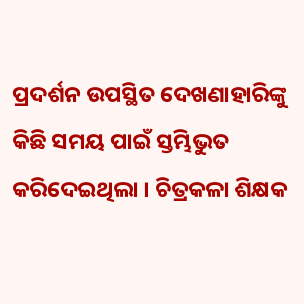ପ୍ରଦର୍ଶନ ଉପସ୍ଥିତ ଦେଖଣାହାରିଙ୍କୁ କିଛି ସମୟ ପାଇଁ ସ୍ତମ୍ଭିଭୁତ କରିଦେଇଥିଲା । ଚିତ୍ରକଳା ଶିକ୍ଷକ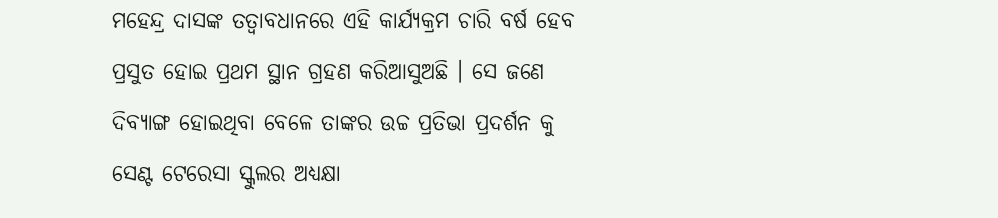ମହେନ୍ଦ୍ର ଦାସଙ୍କ ତତ୍ୱାବଧାନରେ ଏହି କାର୍ଯ୍ୟକ୍ରମ ଚାରି ବର୍ଷ ହେବ ପ୍ରସୁତ ହୋଇ ପ୍ରଥମ ସ୍ଥାନ ଗ୍ରହଣ କରିଆସୁଅଛି । ସେ ଜଣେ ଦିବ୍ୟାଙ୍ଗ ହୋଇଥିବା ବେଳେ ତାଙ୍କର ଉଚ୍ଚ ପ୍ରତିଭା ପ୍ରଦର୍ଶନ କୁ ସେଣ୍ଟ ଟେରେସା ସ୍କୁଲର ଅଧ୍ୟକ୍ଷା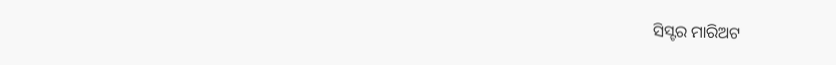ସିସ୍ଟର ମାରିଅଟ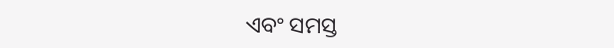ଏବଂ ସମସ୍ତ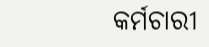କର୍ମଚାରୀ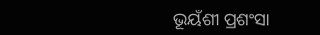ଭୂୟଁଶୀ ପ୍ରଶଂସା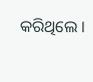କରିଥିଲେ ।